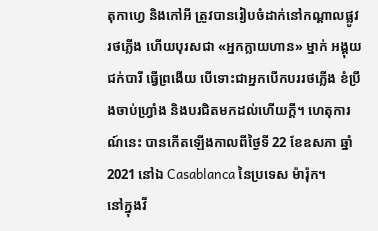តុកាហ្វេ និងកៅអី ត្រូវបានរៀបចំដាក់នៅកណ្ដាលផ្លូវរថភ្លើង ហើយបុរសជា «អ្នកក្លាយហាន» ម្នាក់ អង្គុយជក់បារី ធ្វើព្រងើយ បើទោះជាអ្នកបើកបររថភ្លើង ខំប្រឹងចាប់ហ្វ្រាំង និងបរជិតមកដល់ហើយក្ដី។ ហេតុការណ៍នេះ បានកើតឡើងកាលពីថ្ងៃទី 22 ខែឧសភា ឆ្នាំ 2021 នៅឯ Casablanca នៃប្រទេស ម៉ារ៉ុក។
នៅក្នុងវី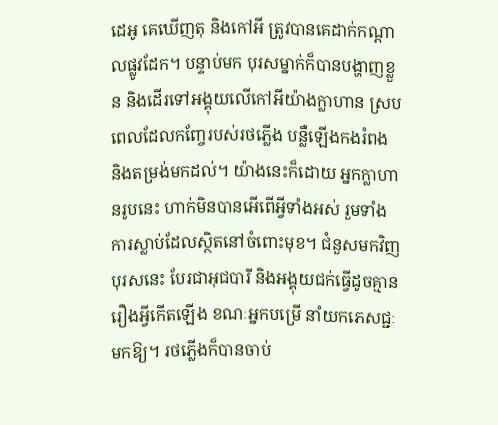ដេអូ គេឃើញតុ និងកៅអី ត្រូវបានគេដាក់កណ្ដាលផ្លូវដែក។ បន្ទាប់មក បុរសម្នាក់ក៏បានបង្ហាញខ្លួន និងដើរទៅអង្គុយលើកៅអីយ៉ាងក្លាហាន ស្របពេលដែលកញ្ចែរបស់រថភ្លើង បន្លឺឡើងកងរំពង និងតម្រង់មកដល់។ យ៉ាងនេះក៏ដោយ អ្នកក្លាហានរូបនេះ ហាក់មិនបានអើពើអ្វីទាំងអស់ រួមទាំងការស្លាប់ដែលស្ថិតនៅចំពោះមុខ។ ជំនួសមកវិញ បុរសនេះ បែរជាអុជបារី និងអង្គុយជក់ធ្វើដូចគ្មានរឿងអ្វីកើតឡើង ខណៈអ្នកបម្រើ នាំយកភេសជ្ជៈមកឱ្យ។ រថភ្លើងក៏បានចាប់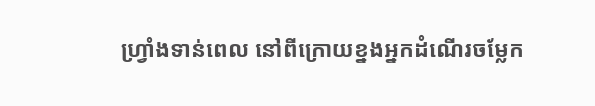ហ្វ្រាំងទាន់ពេល នៅពីក្រោយខ្នងអ្នកដំណើរចម្លែក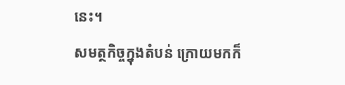នេះ។
សមត្ថកិច្ចក្នុងតំបន់ ក្រោយមកក៏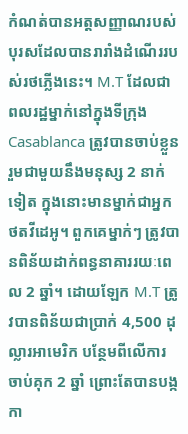កំណត់បានអត្តសញ្ញាណរបស់បុរសដែលបានរារាំងដំណើររបស់រថភ្លើងនេះ។ M.T ដែលជាពលរដ្ឋម្នាក់នៅក្នុងទីក្រុង Casablanca ត្រូវបានចាប់ខ្លួន រួមជាមួយនឹងមនុស្ស 2 នាក់ទៀត ក្នុងនោះមានម្នាក់ជាអ្នកថតវីដេអូ។ ពួកគេម្នាក់ៗ ត្រូវបានពិន័យដាក់ពន្ធនាគាររយៈពេល 2 ឆ្នាំ។ ដោយឡែក M.T ត្រូវបានពិន័យជាប្រាក់ 4,500 ដុល្លារអាមេរិក បន្ថែមពីលើការចាប់គុក 2 ឆ្នាំ ព្រោះតែបានបង្កកា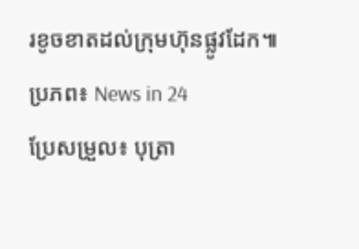រខូចខាតដល់ក្រុមហ៊ុនផ្លូវដែក៕
ប្រភព៖ News in 24
ប្រែសម្រួល៖ បុត្រា